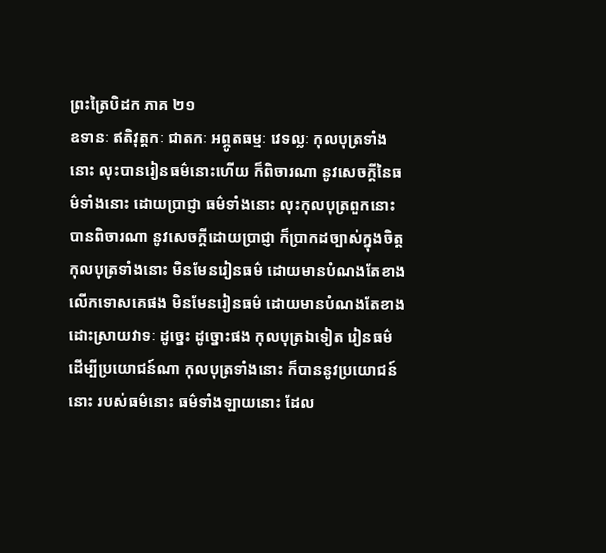ព្រះត្រៃបិដក ភាគ ២១
ឧទានៈ ឥតិវុត្តកៈ ជាតកៈ អព្ភូតធម្មៈ វេទល្លៈ កុលបុត្រទាំងនោះ លុះបានរៀនធម៌នោះហើយ ក៏ពិចារណា នូវសេចក្តីនៃធម៌ទាំងនោះ ដោយប្រាជ្ញា ធម៌ទាំងនោះ លុះកុលបុត្រពួកនោះ បានពិចារណា នូវសេចក្តីដោយប្រាជ្ញា ក៏ប្រាកដច្បាស់ក្នុងចិត្ត កុលបុត្រទាំងនោះ មិនមែនរៀនធម៌ ដោយមានបំណងតែខាងលើកទោសគេផង មិនមែនរៀនធម៌ ដោយមានបំណងតែខាងដោះស្រាយវាទៈ ដូច្នេះ ដូច្នោះផង កុលបុត្រឯទៀត រៀនធម៌ដើម្បីប្រយោជន៍ណា កុលបុត្រទាំងនោះ ក៏បាននូវប្រយោជន៍នោះ របស់ធម៌នោះ ធម៌ទាំងឡាយនោះ ដែល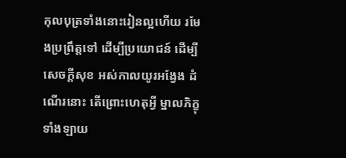កុលបុត្រទាំងនោះរៀនល្អហើយ រមែងប្រព្រឹត្តទៅ ដើម្បីប្រយោជន៍ ដើម្បីសេចក្តីសុខ អស់កាលយូរអង្វែង ដំណើរនោះ តើព្រោះហេតុអ្វី ម្នាលភិក្ខុទាំងឡាយ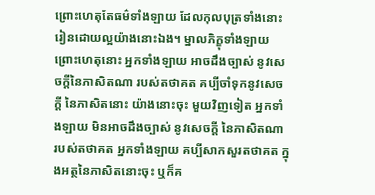ព្រោះហេតុតែធម៌ទាំងឡាយ ដែលកុលបុត្រទាំងនោះ រៀនដោយល្អយ៉ាងនោះឯង។ ម្នាលភិក្ខុទាំងឡាយ ព្រោះហេតុនោះ អ្នកទាំងឡាយ អាចដឹងច្បាស់ នូវសេចក្តីនៃភាសិតណា របស់តថាគត គប្បីចាំទុកនូវសេចក្តី នៃភាសិតនោះ យ៉ាងនោះចុះ មួយវិញទៀត អ្នកទាំងឡាយ មិនអាចដឹងច្បាស់ នូវសេចក្តី នៃភាសិតណា របស់តថាគត អ្នកទាំងឡាយ គប្បីសាកសួរតថាគត ក្នុងអត្ថនៃភាសិតនោះចុះ ឬក៏គ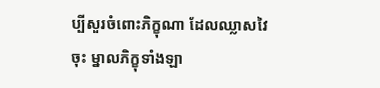ប្បីសួរចំពោះភិក្ខុណា ដែលឈ្លាសវៃចុះ ម្នាលភិក្ខុទាំងឡា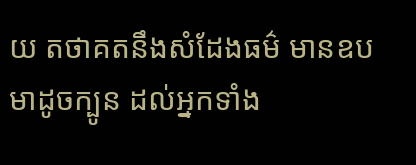យ តថាគតនឹងសំដែងធម៌ មានឧបមាដូចក្បូន ដល់អ្នកទាំង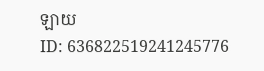ឡាយ
ID: 636822519241245776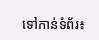ទៅកាន់ទំព័រ៖